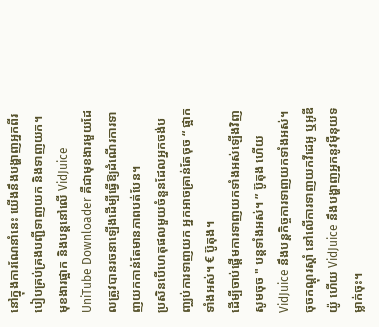នៅក្នុងការណែនាំនេះ យើងនឹងបង្ហាញអ្នកពីរបៀបគ្រប់គ្រងបញ្ជីទាញយក និងទាញយក។
មុខងារផ្អាក និងបន្តនៅលើ VidJuice UniTube Downloader គឺជាមុខងារមួយដែលត្រូវបានរចនាឡើងដើម្បីធ្វើឱ្យដំណើរការទាញយកកាន់តែមានភាពបត់បែន។
ប្រសិនបើហេតុផលមួយចំនួនដែលអ្នកចង់បញ្ឈប់ការទាញយក អ្នកអាចគ្រាន់តែចុច “ ផ្អាកទាំងអស់។ € ប៊ូតុង។
ដើម្បីចាប់ផ្តើមការទាញយកទាំងអស់ឡើងវិញ សូមចុច " បន្តទាំងអស់។ ” ប៊ូតុង ហើយ VidJuice នឹងបន្តកិច្ចការទាញយកទាំងអស់។
ចុចកណ្ដុរស្ដាំ នៅលើការទាញយកវីដេអូ ឬអូឌីយ៉ូ ហើយ VidJuice នឹងបង្ហាញអ្នកនូវម៉ឺនុយទម្លាក់ចុះ។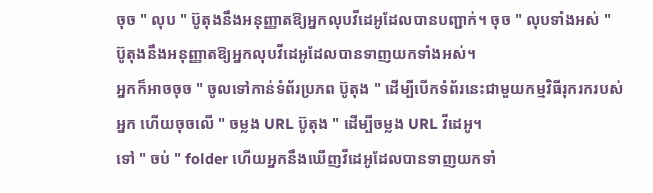ចុច " លុប " ប៊ូតុងនឹងអនុញ្ញាតឱ្យអ្នកលុបវីដេអូដែលបានបញ្ជាក់។ ចុច " លុបទាំងអស់ " ប៊ូតុងនឹងអនុញ្ញាតឱ្យអ្នកលុបវីដេអូដែលបានទាញយកទាំងអស់។
អ្នកក៏អាចចុច " ចូលទៅកាន់ទំព័រប្រភព ប៊ូតុង " ដើម្បីបើកទំព័រនេះជាមួយកម្មវិធីរុករករបស់អ្នក ហើយចុចលើ " ចម្លង URL ប៊ូតុង " ដើម្បីចម្លង URL វីដេអូ។
ទៅ " ចប់ " folder ហើយអ្នកនឹងឃើញវីដេអូដែលបានទាញយកទាំ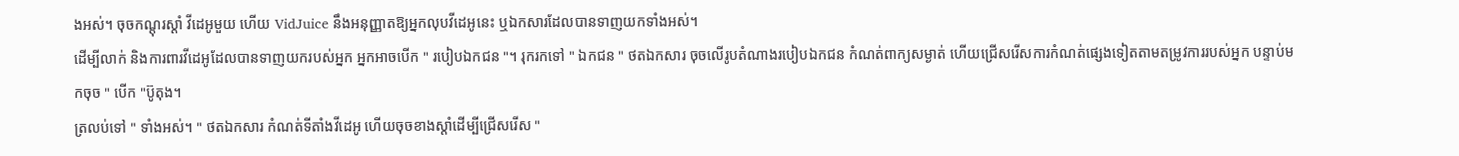ងអស់។ ចុចកណ្ដុរស្ដាំ វីដេអូមួយ ហើយ VidJuice នឹងអនុញ្ញាតឱ្យអ្នកលុបវីដេអូនេះ ឬឯកសារដែលបានទាញយកទាំងអស់។
ដើម្បីលាក់ និងការពារវីដេអូដែលបានទាញយករបស់អ្នក អ្នកអាចបើក " របៀបឯកជន "។ រុករកទៅ " ឯកជន " ថតឯកសារ ចុចលើរូបតំណាងរបៀបឯកជន កំណត់ពាក្យសម្ងាត់ ហើយជ្រើសរើសការកំណត់ផ្សេងទៀតតាមតម្រូវការរបស់អ្នក បន្ទាប់មកចុច " បើក "ប៊ូតុង។
ត្រលប់ទៅ " ទាំងអស់។ " ថតឯកសារ កំណត់ទីតាំងវីដេអូ ហើយចុចខាងស្តាំដើម្បីជ្រើសរើស "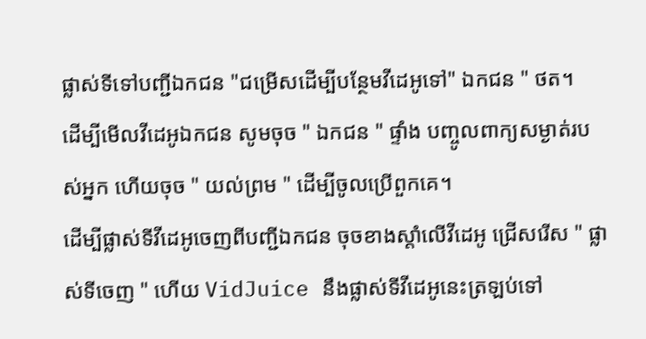ផ្លាស់ទីទៅបញ្ជីឯកជន "ជម្រើសដើម្បីបន្ថែមវីដេអូទៅ" ឯកជន " ថត។
ដើម្បីមើលវីដេអូឯកជន សូមចុច " ឯកជន " ផ្ទាំង បញ្ចូលពាក្យសម្ងាត់របស់អ្នក ហើយចុច " យល់ព្រម " ដើម្បីចូលប្រើពួកគេ។
ដើម្បីផ្លាស់ទីវីដេអូចេញពីបញ្ជីឯកជន ចុចខាងស្តាំលើវីដេអូ ជ្រើសរើស " ផ្លាស់ទីចេញ " ហើយ VidJuice នឹងផ្លាស់ទីវីដេអូនេះត្រឡប់ទៅ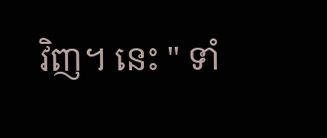វិញ។ នេះ " ទាំ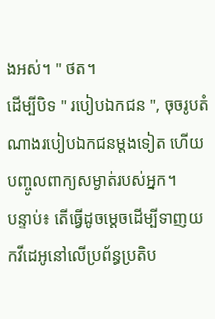ងអស់។ " ថត។
ដើម្បីបិទ " របៀបឯកជន ", ចុចរូបតំណាងរបៀបឯកជនម្តងទៀត ហើយបញ្ចូលពាក្យសម្ងាត់របស់អ្នក។
បន្ទាប់៖ តើធ្វើដូចម្តេចដើម្បីទាញយកវីដេអូនៅលើប្រព័ន្ធប្រតិប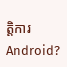ត្តិការ Android?